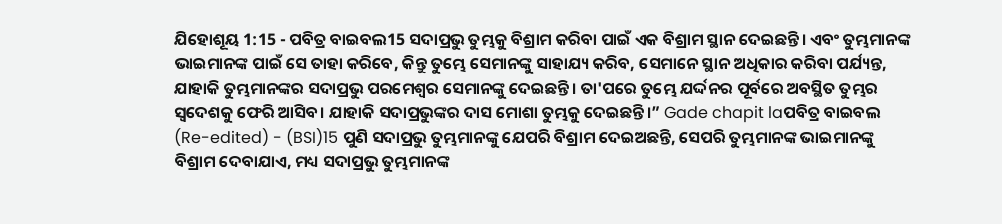ଯିହୋଶୂୟ 1:15 - ପବିତ୍ର ବାଇବଲ15 ସଦାପ୍ରଭୁ ତୁମ୍ଭକୁ ବିଶ୍ରାମ କରିବା ପାଇଁ ଏକ ବିଶ୍ରାମ ସ୍ଥାନ ଦେଇଛନ୍ତି। ଏବଂ ତୁମ୍ଭମାନଙ୍କ ଭାଇମାନଙ୍କ ପାଇଁ ସେ ତାହା କରିବେ, କିନ୍ତୁ ତୁମ୍ଭେ ସେମାନଙ୍କୁ ସାହାଯ୍ୟ କରିବ, ସେମାନେ ସ୍ଥାନ ଅଧିକାର କରିବା ପର୍ଯ୍ୟନ୍ତ, ଯାହାକି ତୁମ୍ଭମାନଙ୍କର ସଦାପ୍ରଭୁ ପରମେଶ୍ୱର ସେମାନଙ୍କୁ ଦେଇଛନ୍ତି। ତା'ପରେ ତୁମ୍ଭେ ଯର୍ଦ୍ଦନର ପୂର୍ବରେ ଅବସ୍ଥିତ ତୁମ୍ଭର ସ୍ୱଦେଶକୁ ଫେରି ଆସିବ। ଯାହାକି ସଦାପ୍ରଭୁଙ୍କର ଦାସ ମୋଶା ତୁମ୍ଭକୁ ଦେଇଛନ୍ତି।” Gade chapit laପବିତ୍ର ବାଇବଲ (Re-edited) - (BSI)15 ପୁଣି ସଦାପ୍ରଭୁ ତୁମ୍ଭମାନଙ୍କୁ ଯେପରି ବିଶ୍ରାମ ଦେଇଅଛନ୍ତି, ସେପରି ତୁମ୍ଭମାନଙ୍କ ଭାଇମାନଙ୍କୁ ବିଶ୍ରାମ ଦେବାଯାଏ, ମଧ୍ୟ ସଦାପ୍ରଭୁ ତୁମ୍ଭମାନଙ୍କ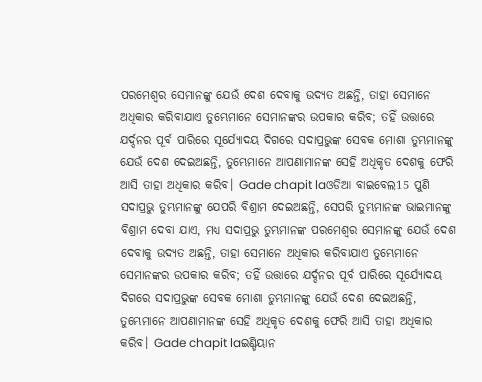ପରମେଶ୍ଵର ସେମାନଙ୍କୁ ଯେଉଁ ଦେଶ ଦେବାକୁ ଉଦ୍ୟତ ଅଛନ୍ତି, ତାହା ସେମାନେ ଅଧିକାର କରିବାଯାଏ ତୁମ୍ଭେମାନେ ସେମାନଙ୍କର ଉପକାର କରିବ; ତହିଁ ଉତ୍ତାରେ ଯର୍ଦ୍ଦନର ପୂର୍ବ ପାରିରେ ସୂର୍ଯ୍ୟୋଦୟ ଦିଗରେ ସଦାପ୍ରଭୁଙ୍କ ସେବକ ମୋଶା ତୁମ୍ଭମାନଙ୍କୁ ଯେଉଁ ଦେଶ ଦେଇଅଛନ୍ତି, ତୁମ୍ଭେମାନେ ଆପଣାମାନଙ୍କ ସେହି ଅଧିକୃତ ଦେଶକୁ ଫେରି ଆସି ତାହା ଅଧିକାର କରିବ। Gade chapit laଓଡିଆ ବାଇବେଲ15 ପୁଣି ସଦାପ୍ରଭୁ ତୁମ୍ଭମାନଙ୍କୁ ଯେପରି ବିଶ୍ରାମ ଦେଇଅଛନ୍ତି, ସେପରି ତୁମ୍ଭମାନଙ୍କ ଭାଇମାନଙ୍କୁ ବିଶ୍ରାମ ଦେବା ଯାଏ, ମଧ୍ୟ ସଦାପ୍ରଭୁ ତୁମ୍ଭମାନଙ୍କ ପରମେଶ୍ୱର ସେମାନଙ୍କୁ ଯେଉଁ ଦେଶ ଦେବାକୁ ଉଦ୍ୟତ ଅଛନ୍ତି, ତାହା ସେମାନେ ଅଧିକାର କରିବାଯାଏ ତୁମ୍ଭେମାନେ ସେମାନଙ୍କର ଉପକାର କରିବ; ତହିଁ ଉତ୍ତାରେ ଯର୍ଦ୍ଦନର ପୂର୍ବ ପାରିରେ ସୂର୍ଯ୍ୟୋଦୟ ଦିଗରେ ସଦାପ୍ରଭୁଙ୍କ ସେବକ ମୋଶା ତୁମ୍ଭମାନଙ୍କୁ ଯେଉଁ ଦେଶ ଦେଇଅଛନ୍ତି, ତୁମ୍ଭେମାନେ ଆପଣାମାନଙ୍କ ସେହି ଅଧିକୃତ ଦେଶକୁ ଫେରି ଆସି ତାହା ଅଧିକାର କରିବ। Gade chapit laଇଣ୍ଡିୟାନ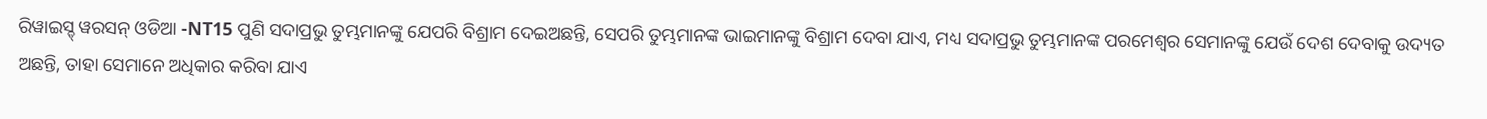ରିୱାଇସ୍ଡ୍ ୱରସନ୍ ଓଡିଆ -NT15 ପୁଣି ସଦାପ୍ରଭୁ ତୁମ୍ଭମାନଙ୍କୁ ଯେପରି ବିଶ୍ରାମ ଦେଇଅଛନ୍ତି, ସେପରି ତୁମ୍ଭମାନଙ୍କ ଭାଇମାନଙ୍କୁ ବିଶ୍ରାମ ଦେବା ଯାଏ, ମଧ୍ୟ ସଦାପ୍ରଭୁ ତୁମ୍ଭମାନଙ୍କ ପରମେଶ୍ୱର ସେମାନଙ୍କୁ ଯେଉଁ ଦେଶ ଦେବାକୁ ଉଦ୍ୟତ ଅଛନ୍ତି, ତାହା ସେମାନେ ଅଧିକାର କରିବା ଯାଏ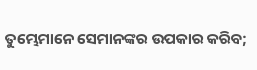ତୁମ୍ଭେମାନେ ସେମାନଙ୍କର ଉପକାର କରିବ;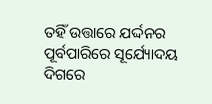ତହିଁ ଉତ୍ତାରେ ଯର୍ଦ୍ଦନର ପୂର୍ବପାରିରେ ସୂର୍ଯ୍ୟୋଦୟ ଦିଗରେ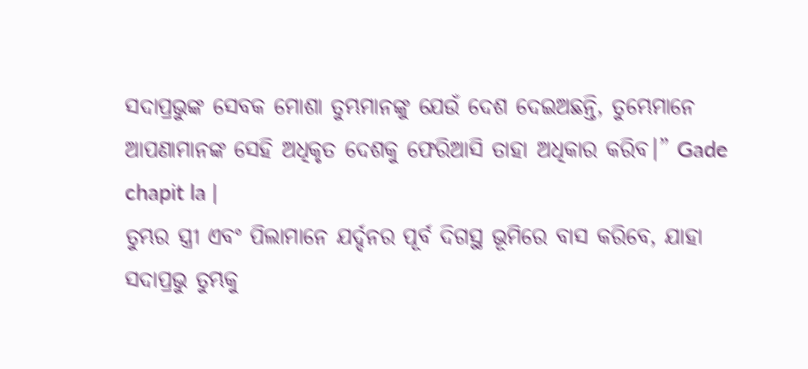ସଦାପ୍ରଭୁଙ୍କ ସେବକ ମୋଶା ତୁମ୍ଭମାନଙ୍କୁ ଯେଉଁ ଦେଶ ଦେଇଅଛନ୍ତି, ତୁମ୍ଭେମାନେ ଆପଣାମାନଙ୍କ ସେହି ଅଧିକୃତ ଦେଶକୁ ଫେରିଆସି ତାହା ଅଧିକାର କରିବ।” Gade chapit la |
ତୁମ୍ଭର ସ୍ତ୍ରୀ ଏବଂ ପିଲାମାନେ ଯର୍ଦ୍ଦନର ପୂର୍ବ ଦିଗସ୍ଥ ଭୂମିରେ ବାସ କରିବେ, ଯାହା ସଦାପ୍ରଭୁ ତୁମ୍ଭକୁ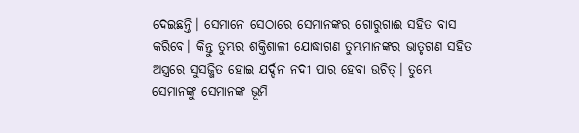ଦେଇଛନ୍ତି। ସେମାନେ ସେଠାରେ ସେମାନଙ୍କର ଗୋରୁଗାଈ ସହିତ ବାସ କରିବେ। କିନ୍ତୁ ତୁମ୍ଭର ଶକ୍ତିଶାଳୀ ଯୋଦ୍ଧାଗଣ ତୁମ୍ଭମାନଙ୍କର ଭାତୃଗଣ ସହିତ ଅସ୍ତ୍ରରେ ସୁସଜ୍ଜିତ ହୋଇ ଯର୍ଦ୍ଦନ ନଦୀ ପାର ହେବା ଉଚିତ୍। ତୁମ୍ଭେ ସେମାନଙ୍କୁ ସେମାନଙ୍କ ଭୂମି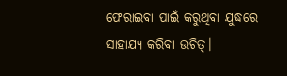ଫେରାଇବା ପାଇଁ କରୁଥିବା ଯୁଦ୍ଧରେ ସାହାଯ୍ୟ କରିବା ଉଚିତ୍।